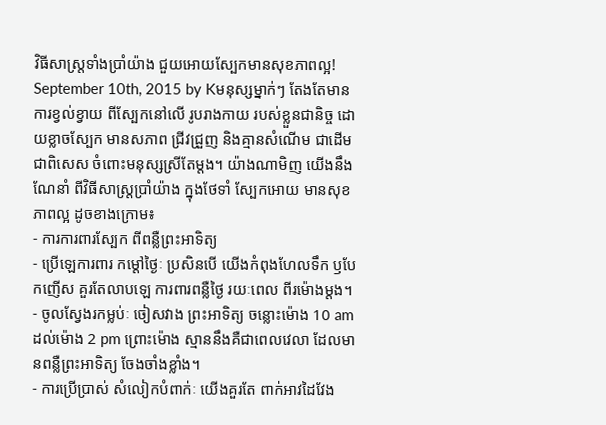វិធីសាស្ត្រទាំងប្រាំយ៉ាង ជួយអោយស្បែកមានសុខភាពល្អ!
September 10th, 2015 by Kមនុស្សម្នាក់ៗ តែងតែមានការខ្វល់ខ្វាយ ពីស្បែកនៅលើ រូបរាងកាយ របស់ខ្លួនជានិច្ច ដោយខ្លាចស្បែក មានសភាព ជ្រីវជ្រួញ និងគ្មានសំណើម ជាដើម ជាពិសេស ចំពោះមនុស្សស្រីតែម្តង។ យ៉ាងណាមិញ យើងនឹងណែនាំ ពីវិធីសាស្ត្រប្រាំយ៉ាង ក្នុងថែទាំ ស្បែកអោយ មានសុខភាពល្អ ដូចខាងក្រោម៖
- ការការពារស្បែក ពីពន្លឺព្រះអាទិត្យ
- ប្រើឡេការពារ កម្តៅថ្ងៃៈ ប្រសិនបើ យើងកំពុងហែលទឹក ឫបែកញើស គួរតែលាបឡេ ការពារពន្លឺថ្ងៃ រយៈពេល ពីរម៉ោងម្តង។
- ចូលស្វែងរកម្លប់ៈ ចៀសវាង ព្រះអាទិត្យ ចន្លោះម៉ោង 10 am ដល់ម៉ោង 2 pm ព្រោះម៉ោង ស្មាននឹងគឺជាពេលវេលា ដែលមានពន្លឺព្រះអាទិត្យ ចែងចាំងខ្លាំង។
- ការប្រើប្រាស់ សំលៀកបំពាក់ៈ យើងគួរតែ ពាក់អាវដៃវែង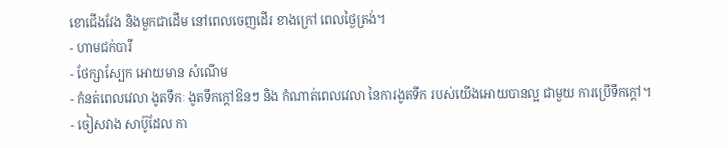ខោជើងវែង និងមួកជាដើម នៅពេលចេញដើរ ខាងក្រៅ ពេលថ្ងៃត្រង់។
- ហាមជក់បារី
- ថែក្សាស្បែក អោយមាន សំណើម
- កំនត់ពេលវេលា ងូតទឹកៈ ងូតទឹកក្តៅឱនៗ និង កំណាត់ពេលវេលា នៃការងូតទឹក របស់យើងអោយបានល្អ ជាមួយ ការប្រើទឹកក្តៅ។
- ចៀសវាង សាប៊ូដែល កា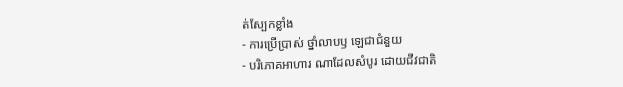ត់ស្បែកខ្លាំង
- ការប្រើប្រាស់ ថ្នាំលាបឫ ឡេជាជំនួយ
- បរិភោគអាហារ ណាដែលសំបូរ ដោយជីវជាតិ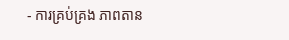- ការគ្រប់គ្រង ភាពតាន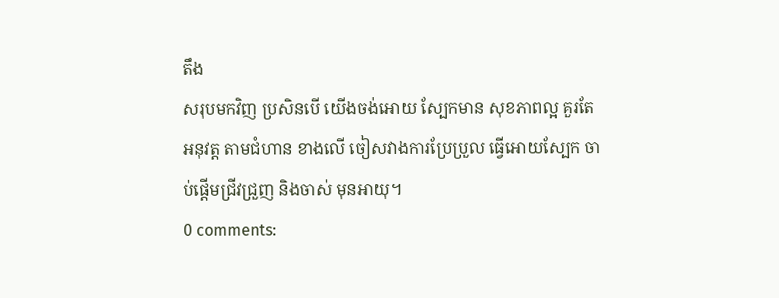តឹង
សរុបមកវិញ ប្រសិនបើ យើងចង់អោយ ស្បែកមាន សុខភាពល្អ គួរតែអនុវត្ត តាមជំហាន ខាងលើ ចៀសវាងការប្រែប្រួល ធ្វើអោយស្បែក ចាប់ផ្តើមជ្រីវជ្រួញ និងចាស់ មុនអាយុ។
0 comments: